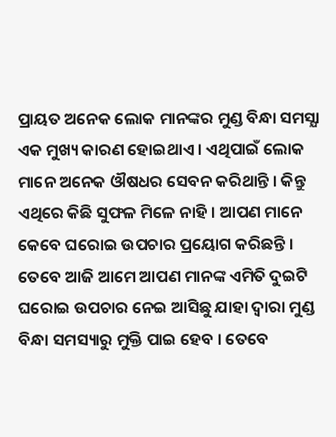ପ୍ରାୟତ ଅନେକ ଲୋକ ମାନଙ୍କର ମୁଣ୍ଡ ବିନ୍ଧା ସମସ୍ଯା ଏକ ମୁଖ୍ୟ କାରଣ ହୋଇଥାଏ । ଏଥିପାଇଁ ଲୋକ ମାନେ ଅନେକ ଔଷଧର ସେବନ କରିଥାନ୍ତି । କିନ୍ତୁ ଏଥିରେ କିଛି ସୁଫଳ ମିଳେ ନାହି । ଆପଣ ମାନେ କେବେ ଘରୋଇ ଉପଚାର ପ୍ରୟୋଗ କରିଛନ୍ତି । ତେବେ ଆଜି ଆମେ ଆପଣ ମାନଙ୍କ ଏମିତି ଦୁଇଟି ଘରୋଇ ଉପଚାର ନେଇ ଆସିଛୁ ଯାହା ଦ୍ଵାରା ମୁଣ୍ଡ ବିନ୍ଧା ସମସ୍ୟାରୁ ମୁକ୍ତି ପାଇ ହେବ । ତେବେ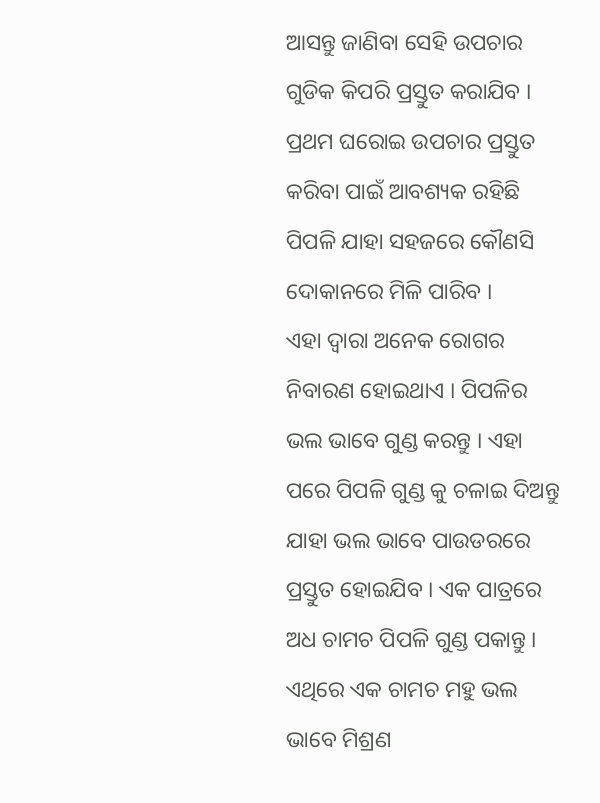ଆସନ୍ତୁ ଜାଣିବା ସେହି ଉପଚାର ଗୁଡିକ କିପରି ପ୍ରସ୍ତୁତ କରାଯିବ । ପ୍ରଥମ ଘରୋଇ ଉପଚାର ପ୍ରସ୍ତୁତ କରିବା ପାଇଁ ଆବଶ୍ୟକ ରହିଛି ପିପଳି ଯାହା ସହଜରେ କୌଣସି ଦୋକାନରେ ମିଳି ପାରିବ ।
ଏହା ଦ୍ଵାରା ଅନେକ ରୋଗର ନିବାରଣ ହୋଇଥାଏ । ପିପଳିର ଭଲ ଭାବେ ଗୁଣ୍ଡ କରନ୍ତୁ । ଏହା ପରେ ପିପଳି ଗୁଣ୍ଡ କୁ ଚଳାଇ ଦିଅନ୍ତୁ ଯାହା ଭଲ ଭାବେ ପାଉଡରରେ ପ୍ରସ୍ତୁତ ହୋଇଯିବ । ଏକ ପାତ୍ରରେ ଅଧ ଚାମଚ ପିପଳି ଗୁଣ୍ଡ ପକାନ୍ତୁ । ଏଥିରେ ଏକ ଚାମଚ ମହୁ ଭଲ ଭାବେ ମିଶ୍ରଣ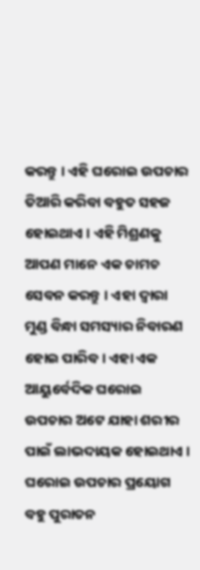କରନ୍ତୁ । ଏହି ଘରୋଇ ଉପଚାର ତିଆରି କରିବା ବହୁତ ସହଜ ହୋଇଥାଏ । ଏହି ମିଶ୍ରଣକୁ ଆପଣ ମାନେ ଏକ ଚାମଚ ସେବନ କରନ୍ତୁ । ଏହା ଦ୍ଵାରା ମୁଣ୍ଡ ବିନ୍ଧା ସମସ୍ୟାର ନିବାରଣ ହୋଇ ପାରିବ । ଏହା ଏକ ଆୟୁର୍ବେଦିକ ଘରୋଇ ଉପଚାର ଅଟେ ଯାହା ଶରୀର ପାଇଁ ଲାଭଦାୟକ ହୋଇଥାଏ ।
ଘରୋଇ ଉପଚାର ପ୍ରୟୋଗ ବହୁ ପୁରାତନ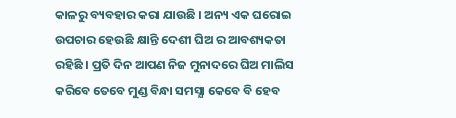କାଳରୁ ବ୍ୟବହାର କରା ଯାଉଛି । ଅନ୍ୟ ଏକ ଘରୋଇ ଉପଚାର ହେଉଛି କ୍ଷାନ୍ତି ଦେଶୀ ଘିଅ ର ଆବଶ୍ୟକତା ରହିଛି । ପ୍ରତି ଦିନ ଆପଣ ନିଜ ମୁନାଦରେ ଘିଅ ମାଲିସ କରିବେ ତେବେ ମୁଣ୍ଡ ବିନ୍ଧା ସମସ୍ଯା କେବେ ବି ହେବ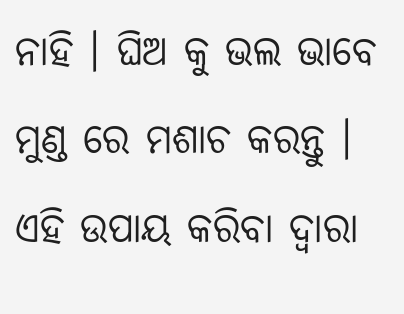ନାହି । ଘିଅ କୁ ଭଲ ଭାବେ ମୁଣ୍ଡ ରେ ମଶାଚ କରନ୍ତୁ । ଏହି ଉପାୟ କରିବା ଦ୍ଵାରା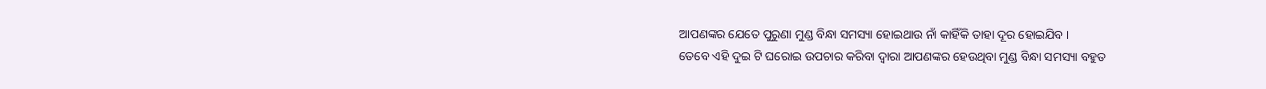ଆପଣଙ୍କର ଯେତେ ପୁରୁଣା ମୁଣ୍ଡ ବିନ୍ଧା ସମସ୍ୟା ହୋଇଥାଉ ନାଁ କାହିଁକି ତାହା ଦୂର ହୋଇଯିବ ।
ତେବେ ଏହି ଦୁଇ ଟି ଘରୋଇ ଉପଚାର କରିବା ଦ୍ଵାରା ଆପଣଙ୍କର ହେଉଥିବା ମୁଣ୍ଡ ବିନ୍ଧା ସମସ୍ୟା ବହୁତ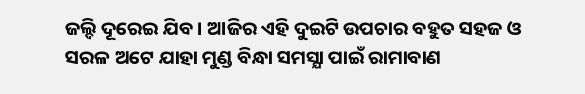ଜଲ୍ଦି ଦୂରେଇ ଯିବ । ଆଜିର ଏହି ଦୁଇଟି ଉପଚାର ବହୁତ ସହଜ ଓ ସରଳ ଅଟେ ଯାହା ମୁଣ୍ଡ ବିନ୍ଧା ସମସ୍ଯା ପାଇଁ ରାମାବାଣ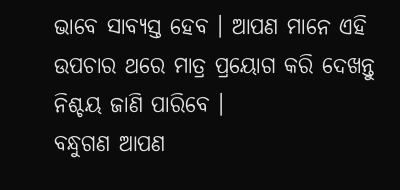ଭାବେ ସାବ୍ୟସ୍ତ ହେବ । ଆପଣ ମାନେ ଏହି ଉପଚାର ଥରେ ମାତ୍ର ପ୍ରୟୋଗ କରି ଦେଖନ୍ତୁ ନିଶ୍ଚୟ ଜାଣି ପାରିବେ ।
ବନ୍ଧୁଗଣ ଆପଣ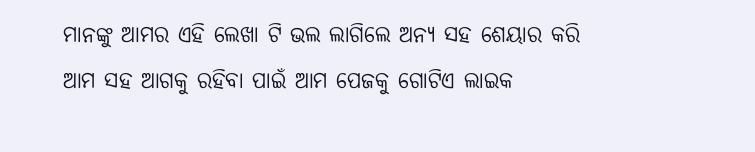ମାନଙ୍କୁ ଆମର ଏହି ଲେଖା ଟି ଭଲ ଲାଗିଲେ ଅନ୍ୟ ସହ ଶେୟାର କରି ଆମ ସହ ଆଗକୁ ରହିବା ପାଇଁ ଆମ ପେଜକୁ ଗୋଟିଏ ଲାଇକ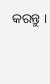କରନ୍ତୁ ।